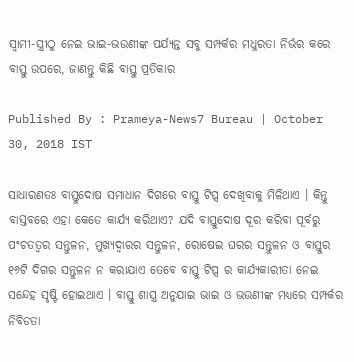ସ୍ୱାମୀ-ସ୍ତ୍ରୀଠୁ ନେଇ ଭାଇ-ଭଉଣୀଙ୍କ ପର୍ଯ୍ୟନ୍ତ ସବୁ ସମ୍ପର୍କର ମଧୁରତା ନିର୍ଭର କରେ ବାସ୍ତୁ ଉପରେ, ଜାଣନ୍ତୁ କିଛି ବାସ୍ତୁ ପ୍ରତିକାର

Published By : Prameya-News7 Bureau | October 30, 2018 IST

ସାଧାରଣତଃ ବାସ୍ତୁଦୋଷ ସମାଧାନ ଦିଗରେ ବାସ୍ତୁ ଟିପ୍ସ ଦେଖିବାକୁ ମିଳିଥାଏ । କିନ୍ତୁ ବାସ୍ତବରେ ଏହା କେତେ କାର୍ଯ୍ୟ କରିଥାଏ? ଯଦି ବାସ୍ତୁଦୋଷ ଦୂର କରିବା ପୂର୍ବରୁ ପଂଚତତ୍ୱର ସନ୍ତୁଳନ, ମୁଖ୍ୟଦ୍ୱାରର ସନ୍ତୁଳନ, ରୋଷେଇ ଘରର ସନ୍ତୁଳନ ଓ ବାସ୍ତୁର ୧୬ଟି ଦିଗର ସନ୍ତୁଳନ ନ କରାଯାଏ ତେବେ ବାସ୍ତୁ ଟିପ୍ସ ର କାର୍ଯ୍ୟକାରୀତା ନେଇ ସନ୍ଦେହ ସୃଷ୍ଟି ହୋଇଥାଏ । ବାସ୍ତୁ ଶାସ୍ତ୍ର ଅନୁଯାଇ ଭାଇ ଓ ଭଉଣୀଙ୍କ ମଧ୍ୟରେ ସମ୍ପର୍କର ନିବିଡତା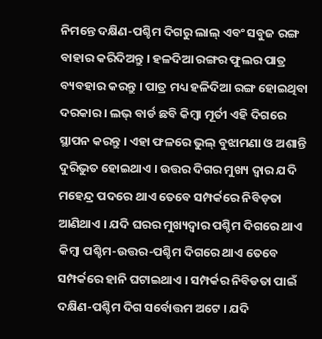ନିମନ୍ତେ ଦକ୍ଷିଣ-ପଶ୍ଚିମ ଦିଗରୁ ଲାଲ୍ ଏବଂ ସବୁଜ ରଙ୍ଗ ବାହାର କରିଦିଅନ୍ତୁ । ହଳଦିଆ ରଙ୍ଗର ଫୁଲର ପାତ୍ର ବ୍ୟବହାର କରନ୍ତୁ । ପାତ୍ର ମଧ୍ୟ ହଳିଦିଆ ରଙ୍ଗ ହୋଇଥିବା ଦରକାର । ଲଭ୍ ବାର୍ଡ ଛବି କିମ୍ବା ମୂର୍ତୀ ଏହି ଦିଗରେ ସ୍ଥାପନ କରନ୍ତୁ । ଏହା ଫଳରେ ଭୁଲ୍ ବୁଝାମଣା ଓ ଅଶାନ୍ତି ଦୁରିଭୁତ ହୋଇଥାଏ । ଉତ୍ତର ଦିଗର ମୁଖ୍ୟ ଦ୍ୱାର ଯଦି ମହେନ୍ଦ୍ର ପଦରେ ଥାଏ ତେବେ ସମ୍ପର୍କରେ ନିବିଡ଼ତା ଆଣିଥାଏ । ଯଦି ଘରର ମୁଖ୍ୟଦ୍ୱାର ପଶ୍ଚିମ ଦିଗରେ ଥାଏ କିମ୍ବା ପଶ୍ଚିମ-ଉତ୍ତର-ପଶ୍ଚିମ ଦିଗରେ ଥାଏ ତେବେ ସମ୍ପର୍କରେ ହାନି ଘଟାଇଥାଏ । ସମ୍ପର୍କର ନିବିଡତା ପାଇଁ ଦକ୍ଷିଣ-ପଶ୍ଚିମ ଦିଗ ସର୍ବୋତ୍ତମ ଅଟେ । ଯଦି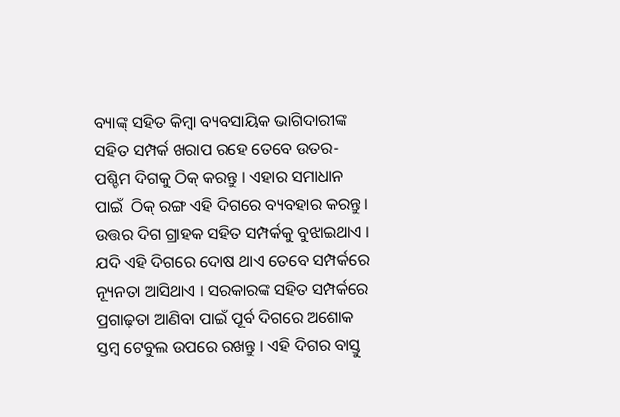ବ୍ୟାଙ୍କ୍ ସହିତ କିମ୍ବା ବ୍ୟବସାୟିକ ଭାଗିଦାରୀଙ୍କ ସହିତ ସମ୍ପର୍କ ଖରାପ ରହେ ତେବେ ଉତର-ପଶ୍ଚିମ ଦିଗକୁ ଠିକ୍ କରନ୍ତୁ । ଏହାର ସମାଧାନ ପାଇଁ  ଠିକ୍ ରଙ୍ଗ ଏହି ଦିଗରେ ବ୍ୟବହାର କରନ୍ତୁ । ଉତ୍ତର ଦିଗ ଗ୍ରାହକ ସହିତ ସମ୍ପର୍କକୁ ବୁଝାଇଥାଏ । ଯଦି ଏହି ଦିଗରେ ଦୋଷ ଥାଏ ତେବେ ସମ୍ପର୍କରେ ନ୍ୟୂନତା ଆସିଥାଏ । ସରକାରଙ୍କ ସହିତ ସମ୍ପର୍କରେ ପ୍ରଗାଢ଼ତା ଆଣିବା ପାଇଁ ପୂର୍ବ ଦିଗରେ ଅଶୋକ ସ୍ତମ୍ବ ଟେବୁଲ ଉପରେ ରଖନ୍ତୁ । ଏହି ଦିଗର ବାସ୍ତୁ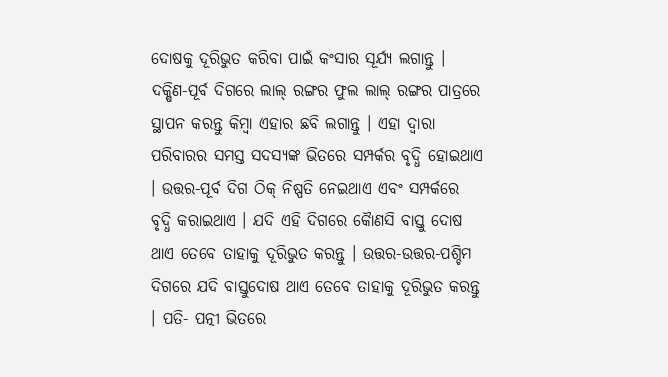ଦୋଷକୁ ଦୂରିଭୁତ କରିବା ପାଇଁ କଂସାର ସୂର୍ଯ୍ୟ ଲଗାନ୍ତୁ । ଦକ୍ଷିଣ-ପୂର୍ବ ଦିଗରେ ଲାଲ୍ ରଙ୍ଗର ଫୁଲ ଲାଲ୍ ରଙ୍ଗର ପାତ୍ରରେ ସ୍ଥାପନ କରନ୍ତୁ କିମ୍ବା ଏହାର ଛବି ଲଗାନ୍ତୁ । ଏହା ଦ୍ୱାରା ପରିବାରର ସମସ୍ତ ସଦସ୍ୟଙ୍କ ଭିତରେ ସମ୍ପର୍କର ବୃଦ୍ଧି ହୋଇଥାଏ । ଉତ୍ତର-ପୂର୍ବ ଦିଗ ଠିକ୍ ନିଷ୍ପତି ନେଇଥାଏ ଏବଂ ସମ୍ପର୍କରେ ବୃଦ୍ଧି କରାଇଥାଏ । ଯଦି ଏହି ଦିଗରେ କୈାଣସି ବାସ୍ତୁ ଦୋଷ ଥାଏ ତେବେ ତାହାକୁ ଦୂରିଭୁତ କରନ୍ତୁ । ଉତ୍ତର-ଉତ୍ତର-ପଶ୍ଚିମ ଦିଗରେ ଯଦି ବାସ୍ତୁଦୋଷ ଥାଏ ତେବେ ତାହାକୁ ଦୂରିଭୁତ କରନ୍ତୁ । ପତି- ପତ୍ନୀ ଭିତରେ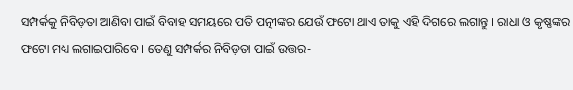ସମ୍ପର୍କକୁ ନିବିଡ଼ତା ଆଣିବା ପାଇଁ ବିବାହ ସମୟରେ ପତି ପତ୍ନୀଙ୍କର ଯେଉଁ ଫଟୋ ଥାଏ ତାକୁ ଏହି ଦିଗରେ ଲଗାନ୍ତୁ । ରାଧା ଓ କୃଷ୍ଣଙ୍କର ଫଟୋ ମଧ୍ୟ ଲଗାଇପାରିବେ । ତେଣୁ ସମ୍ପର୍କର ନିବିଡ଼ତା ପାଇଁ ଉତ୍ତର-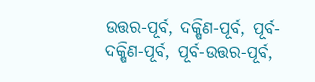ଉତ୍ତର-ପୂର୍ବ, ଦକ୍ଷିଣ-ପୂର୍ବ, ପୂର୍ବ-ଦକ୍ଷିଣ-ପୂର୍ବ, ପୂର୍ବ-ଉତ୍ତର-ପୂର୍ବ,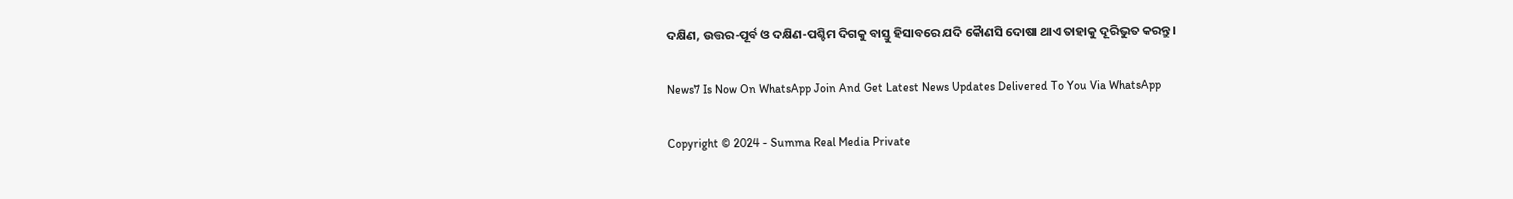ଦକ୍ଷିଣ, ଉତ୍ତର-ପୂର୍ବ ଓ ଦକ୍ଷିଣ-ପଶ୍ଚିମ ଦିଗକୁ ବାସ୍ତୁ ହିସାବରେ ଯଦି କୈାଣସି ଦୋଷା ଥାଏ ତାହାକୁ ଦୂରିଭୁତ କରନ୍ତୁ ।

News7 Is Now On WhatsApp Join And Get Latest News Updates Delivered To You Via WhatsApp

Copyright © 2024 - Summa Real Media Private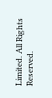Limited. All Rights Reserved.